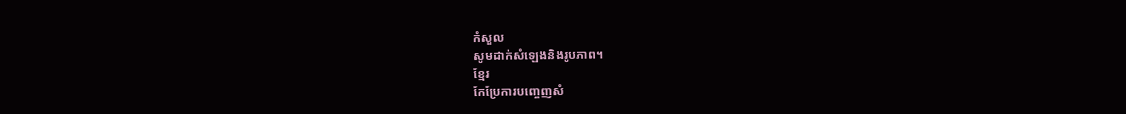កំសួល
សូមដាក់សំឡេងនិងរូបភាព។
ខ្មែរ
កែប្រែការបញ្ចេញសំ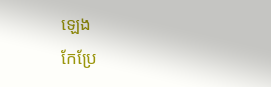ឡេង
កែប្រែ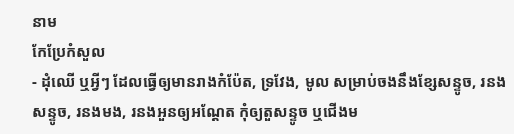នាម
កែប្រែកំសួល
- ដុំឈើ ឬអ្វីៗ ដែលធ្វើឲ្យមានរាងកំប៉ែត, ទ្រវែង, មូល សម្រាប់ចងនឹងខ្សែសន្ទូច, រនងសន្ទូច, រនងមង, រនងអួនឲ្យអណ្ដែត កុំឲ្យតួសន្ទូច ឬជើងម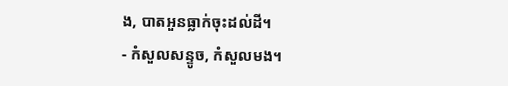ង, បាតអួនធ្លាក់ចុះដល់ដី។
- កំសួលសន្ទូច, កំសួលមង។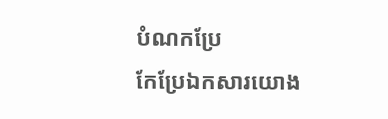បំណកប្រែ
កែប្រែឯកសារយោង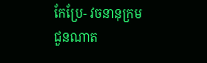កែប្រែ- វចនានុក្រមជួនណាត